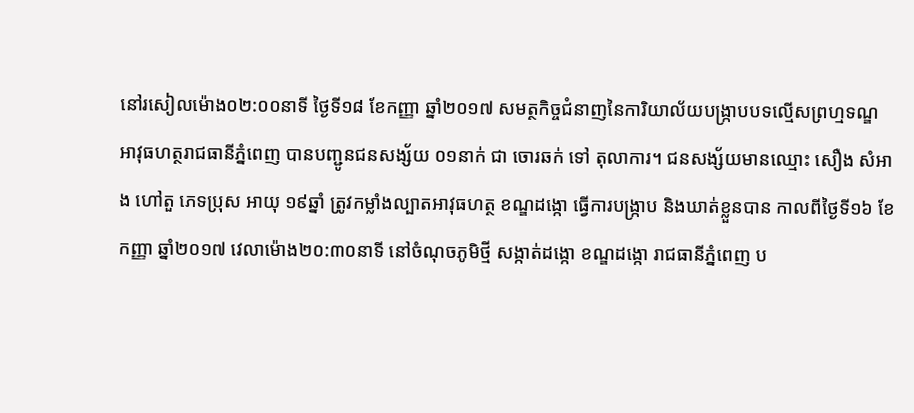នៅរសៀលម៉ោង០២:០០នាទី ថ្ងៃទី១៨ ខែកញ្ញា ឆ្នាំ២០១៧ សមត្ថកិច្ចជំនាញនៃការិយាល័យបង្ក្រាបបទល្មើសព្រហ្មទណ្ឌ អាវុធហត្ថរាជធានីភ្នំពេញ បានបញ្ជូនជនសង្ស័យ ០១នាក់ ជា ចោរឆក់ ទៅ តុលាការ។ ជនសង្ស័យមានឈ្មោះ សឿង សំអាង ហៅតួ ភេទប្រុស អាយុ ១៩ឆ្នាំ ត្រូវកម្លាំងល្បាតអាវុធហត្ថ ខណ្ឌដង្កោ ធ្វើការបង្ក្រាប និងឃាត់ខ្លួនបាន កាលពីថ្ងៃទី១៦ ខែកញ្ញា ឆ្នាំ២០១៧ វេលាម៉ោង២០:៣០នាទី នៅចំណុចភូមិថ្មី សង្កាត់ដង្កោ ខណ្ឌដង្កោ រាជធានីភ្នំពេញ ប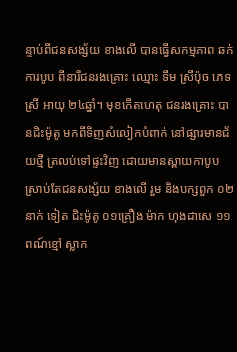ន្ទាប់ពីជនសង្ស័យ ខាងលើ បានធ្វើសកម្មភាព ឆក់ការបូប ពីនារីជនរងគ្រោះ ឈ្មោះ ទឹម ស្រីប៉ុច ភេទស្រី អាយុ ២៤ឆ្នាំ។ មុខកើតហេតុ ជនរងគ្រោះ បានជិះម៉ូតូ មកពីទិញសំលៀកបំពាក់ នៅផ្សារមានជ័យថ្មី ត្រលប់ទៅផ្ទះវិញ ដោយមានស្ពាយកាបូប ស្រាប់តែជនសង្ស័យ ខាងលើ រួម និងបក្សពួក ០២នាក់ ទៀត ជិះម៉ូតូ ០១គ្រឿង ម៉ាក ហុងដាសេ ១១ ពណ៍ខ្មៅ ស្លាក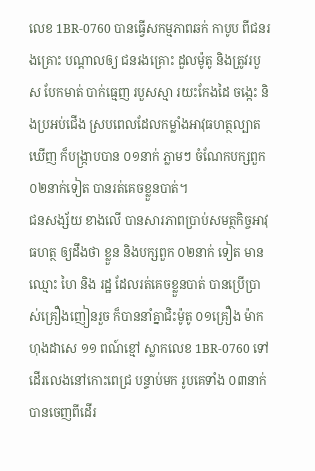លេខ 1BR-0760 បានធ្វើសកម្មភាពឆក់ កាបូប ពីជនរងគ្រោះ បណ្តាលឲ្យ ជនរងគ្រោះ ដួលម៉ូតូ និងត្រូវរបួស បែកមាត់ បាក់ធ្មេញ របួសស្មា រយះកែងដៃ ចង្កេះ និងប្រអប់ជើង ស្របពេលដែលកម្លាំងអាវុធហត្ថល្បាតឃើញ ក៏បង្ក្រាបបាន ០១នាក់ ភ្លាមៗ ចំណែកបក្សពួក ០២នាក់ទៀត បានរត់គេចខ្លួនបាត់។
ជនសង្ស័យ ខាងលើ បានសារភាពប្រាប់សមត្ថកិច្ចអាវុធហត្ថ ឲ្យដឹងថា ខ្លួន និងបក្សពួក ០២នាក់ ទៀត មានឈ្មោះ ហៃ និង រដ្ឋ ដែលរត់គេចខ្លួនបាត់ បានប្រើប្រាស់គ្រឿងញៀនរួច ក៏បាននាំគ្នាជិះម៉ូតូ ០១គ្រឿង ម៉ាក ហុងដាសេ ១១ ពណ៍ខ្មៅ ស្លាកលេខ 1BR-0760 ទៅដើរលេងនៅកោះពេជ្រ បន្ទាប់មក រូបគេទាំង ០៣នាក់ បានចេញពីដើរ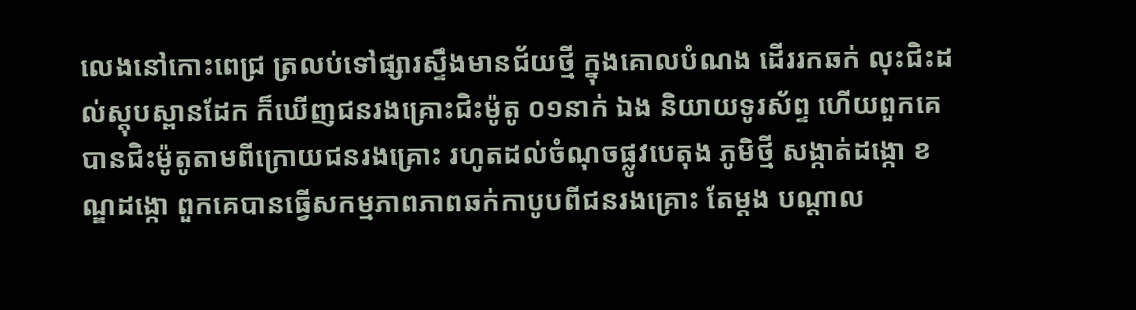លេងនៅកោះពេជ្រ ត្រលប់ទៅផ្សារស្ទឹងមានជ័យថ្មី ក្នុងគោលបំណង ដើររកឆក់ លុះជិះដល់ស្តុបស្ពានដែក ក៏ឃើញជនរងគ្រោះជិះម៉ូតូ ០១នាក់ ឯង និយាយទូរស័ព្ទ ហើយពួកគេ បានជិះម៉ូតូតាមពីក្រោយជនរងគ្រោះ រហូតដល់ចំណុចផ្លូវបេតុង ភូមិថ្មី សង្កាត់ដង្កោ ខណ្ឌដង្កោ ពួកគេបានធ្វើសកម្មភាពភាពឆក់កាបូបពីជនរងគ្រោះ តែម្តង បណ្តាល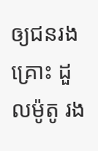ឲ្យជនរងគ្រោះ ដួលម៉ូតូ រង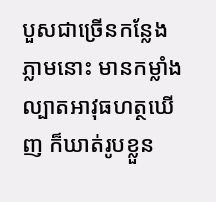បួសជាច្រើនកន្លែង ភ្លាមនោះ មានកម្លាំងល្បាតអាវុធហត្ថឃើញ ក៏ឃាត់រូបខ្លួន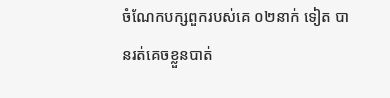ចំណែកបក្សពួករបស់គេ ០២នាក់ ទៀត បានរត់គេចខ្លួនបាត់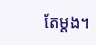តែម្តង។